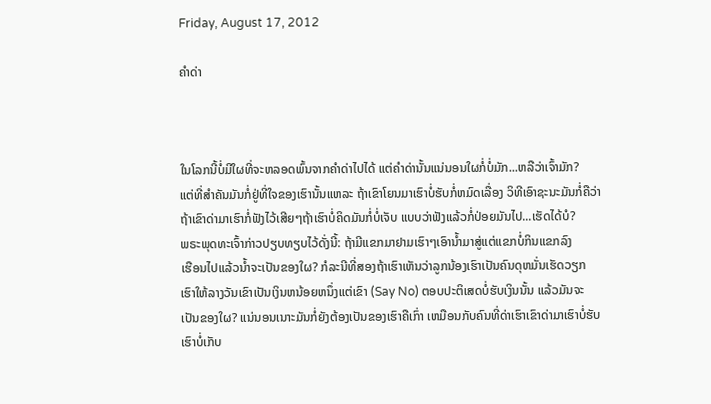Friday, August 17, 2012

ຄຳດ່າ



ໃນໂລກນີ້ບໍ່ມີໃຜທີ່ຈະຫລອດພົ້ນຈາກຄຳດ່າໄປໄດ້ ແຕ່ຄຳດ່ານັ້ນແນ່ນອນໃຜກໍ່ບໍ່ມັກ...ຫລືວ່າເຈົ້າມັກ?
ແຕ່ທີ່ສຳຄັນມັນກໍ່ຢູ່ທີ່ໃຈຂອງເຮົານັ້ນແຫລະ ຖ້າເຂົາໂຍນມາເຮົາບໍ່ຮັບກໍ່ຫມົດເລື່ອງ ວິທີເອົາຊະນະມັນກໍ່ຄືວ່າ
ຖ້າເຂົາດ່າມາເຮົາກໍ່ຟັງໄວ້ເສີຍໆຖ້າເຮົາບໍ່ຄິດມັນກໍ່ບໍ່ເຈັບ ແບບວ່າຟັງແລ້ວກໍ່ປ່ອຍມັນໄປ...ເຮັດໄດ້ບໍ?
ພຣະພຸດທະເຈົ້າກ່າວປຽບທຽບໄວ້ດັ່ງນີ້: ຖ້າມີແຂກມາຢາມເຮົາໆເອົານໍ້າມາສູ່ແຕ່ແຂກບໍ່ກິນແຂກລົງ
ເຮືອນໄປແລ້ວນ້ຳຈະເປັນຂອງໃຜ? ກໍລະນີທີ່ສອງຖ້າເຮົາເຫັນວ່າລູກນ້ອງເຮົາເປັນຄົນດຸຫມັ່ນເຮັດວຽກ
ເຮົາໃຫ້ລາງວັນເຂົາເປັນເງິນຫນ້ອຍຫນຶ່ງແຕ່ເຂົາ (Say No) ຕອບປະຕິເສດບໍ່ຮັບເງິນນັ້ນ ແລ້ວມັນຈະ
ເປັນຂອງໃຜ? ແນ່ນອນເນາະມັນກໍ່ຍັງຕ້ອງເປັນຂອງເຮົາຄືເກົ່າ ເຫມືອນກັບຄົນທີ່ດ່າເຮົາເຂົາດ່າມາເຮົາບໍ່ຮັບ
ເຮົາບໍ່ເກັບ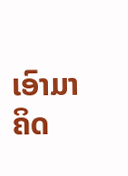ເອົາມາຄິດ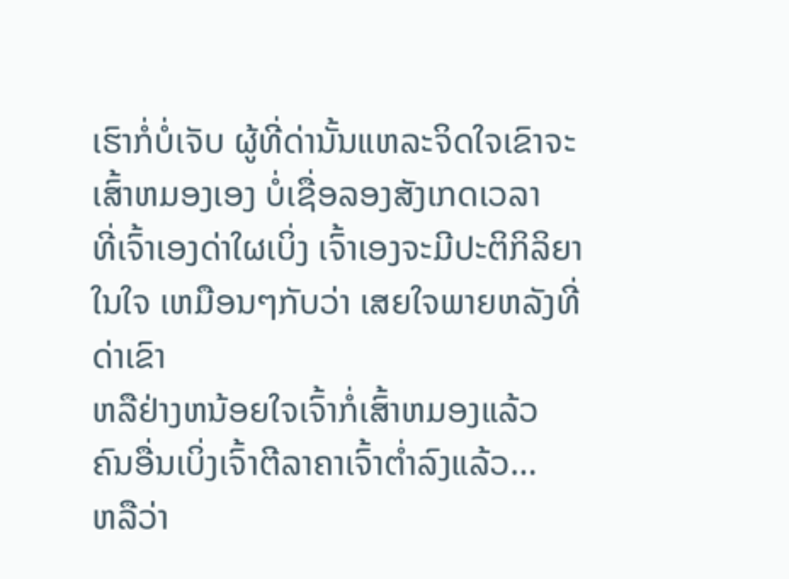ເຮົາກໍ່ບໍ່ເຈັບ ຜູ້ທີ່ດ່ານັ້ນແຫລະຈິດໃຈເຂົາຈະເສົ້າຫມອງເອງ ບໍ່ເຊື່ອລອງສັງເກດເວລາ
ທີ່ເຈົ້າເອງດ່າໃຜເບິ່ງ ເຈົ້າເອງຈະມີປະຕິກິລິຍາໃນໃຈ ເຫມືອນໆກັບວ່າ ເສຍໃຈພາຍຫລັງທີ່ດ່າເຂົາ
ຫລືຢ່າງຫນ້ອຍໃຈເຈົ້າກໍ່ເສົ້າຫມອງແລ້ວ ຄົນອື່ນເບິ່ງເຈົ້າຕີລາຄາເຈົ້າຕໍ່າລົງແລ້ວ...
ຫລືວ່າ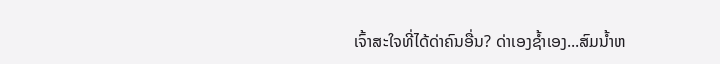ເຈົ້າສະໃຈທີ່ໄດ້ດ່າຄົນອື່ນ? ດ່າເອງຊໍ້າເອງ...ສົມນໍ້າຫ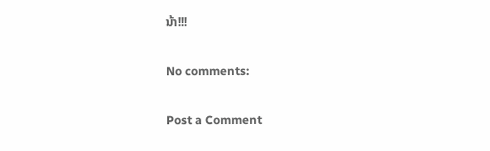ນ້າ!!!

No comments:

Post a Comment